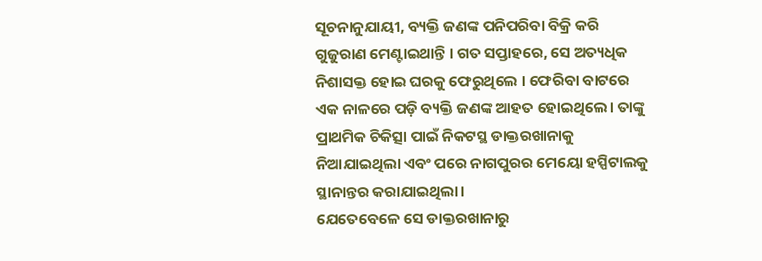ସୂଚନାନୁଯାୟୀ, ବ୍ୟକ୍ତି ଜଣଙ୍କ ପନିପରିବା ବିକ୍ରି କରି ଗୁଜୁରାଣ ମେଣ୍ଟାଇଥାନ୍ତି । ଗତ ସପ୍ତାହରେ, ସେ ଅତ୍ୟଧିକ ନିଶାସକ୍ତ ହୋଇ ଘରକୁ ଫେରୁଥିଲେ । ଫେରିବା ବାଟରେ ଏକ ନାଳରେ ପଡ଼ି ବ୍ୟକ୍ତି ଜଣଙ୍କ ଆହତ ହୋଇଥିଲେ। ତାଙ୍କୁ ପ୍ରାଥମିକ ଚିକିତ୍ସା ପାଇଁ ନିକଟସ୍ଥ ଡାକ୍ତରଖାନାକୁ ନିଆଯାଇଥିଲା ଏବଂ ପରେ ନାଗପୁରର ମେୟୋ ହସ୍ପିଟାଲକୁ ସ୍ଥାନାନ୍ତର କରାଯାଇଥିଲା।
ଯେତେବେଳେ ସେ ଡାକ୍ତରଖାନାରୁ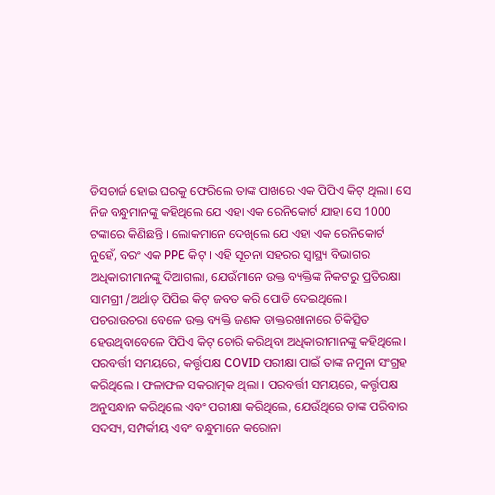ଡିସଚାର୍ଜ ହୋଇ ଘରକୁ ଫେରିଲେ ତାଙ୍କ ପାଖରେ ଏକ ପିପିଏ କିଟ୍ ଥିଲା। ସେ ନିଜ ବନ୍ଧୁମାନଙ୍କୁ କହିଥିଲେ ଯେ ଏହା ଏକ ରେନିକୋର୍ଟ ଯାହା ସେ 1000 ଟଙ୍କାରେ କିଣିଛନ୍ତି । ଲୋକମାନେ ଦେଖିଲେ ଯେ ଏହା ଏକ ରେନିକୋର୍ଟ ନୁହେଁ, ବରଂ ଏକ PPE କିଟ୍ । ଏହି ସୂଚନା ସହରର ସ୍ୱାସ୍ଥ୍ୟ ବିଭାଗର ଅଧିକାରୀମାନଙ୍କୁ ଦିଆଗଲା, ଯେଉଁମାନେ ଉକ୍ତ ବ୍ୟକ୍ତିଙ୍କ ନିକଟରୁ ପ୍ରତିରକ୍ଷା ସାମଗ୍ରୀ /ଅର୍ଥାତ୍ ପିପିଇ କିଟ୍ ଜବତ କରି ପୋଡି ଦେଇଥିଲେ।
ପଚରାଉଚରା ବେଳେ ଉକ୍ତ ବ୍ୟକ୍ତି ଜଣକ ଡାକ୍ତରଖାନାରେ ଚିକିତ୍ସିତ ହେଉଥିବାବେଳେ ପିପିଏ କିଟ୍ ଚୋରି କରିଥିବା ଅଧିକାରୀମାନଙ୍କୁ କହିଥିଲେ। ପରବର୍ତ୍ତୀ ସମୟରେ, କର୍ତ୍ତୃପକ୍ଷ COVID ପରୀକ୍ଷା ପାଇଁ ତାଙ୍କ ନମୁନା ସଂଗ୍ରହ କରିଥିଲେ । ଫଳାଫଳ ସକରାତ୍ମକ ଥିଲା । ପରବର୍ତ୍ତୀ ସମୟରେ, କର୍ତ୍ତୃପକ୍ଷ ଅନୁସନ୍ଧାନ କରିଥିଲେ ଏବଂ ପରୀକ୍ଷା କରିଥିଲେ, ଯେଉଁଥିରେ ତାଙ୍କ ପରିବାର ସଦସ୍ୟ, ସମ୍ପର୍କୀୟ ଏବଂ ବନ୍ଧୁମାନେ କରୋନା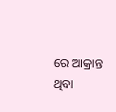ରେ ଆକ୍ରାନ୍ତ ଥିବା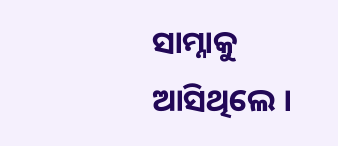ସାମ୍ନାକୁ ଆସିଥିଲେ ।